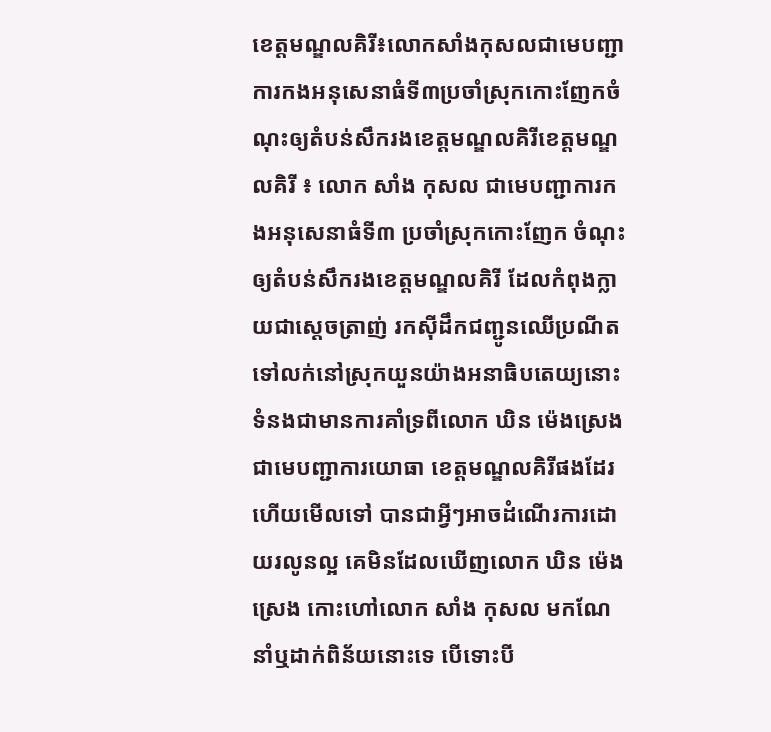ខេត្តមណ្ឌលគិរី៖លោកសាំងកុសលជាមេបញ្ជាការកងអនុសេនាធំទី៣ប្រចាំស្រុកកោះញែកចំណុះឲ្យតំបន់សឹករងខេត្តមណ្ឌលគិរីខេត្តមណ្ឌលគិរី ៖ លោក សាំង កុសល ជាមេបញ្ជាការកងអនុសេនាធំទី៣ ប្រចាំស្រុកកោះញែក ចំណុះឲ្យតំបន់សឹករងខេត្តមណ្ឌលគិរី ដែលកំពុងក្លាយជាស្តេចត្រាញ់ រកស៊ីដឹកជញ្ជូនឈើប្រណីត ទៅលក់នៅស្រុកយួនយ៉ាងអនាធិបតេយ្យនោះ ទំនងជាមានការគាំទ្រពីលោក ឃិន ម៉េងស្រេង ជាមេបញ្ជាការយោធា ខេត្តមណ្ឌលគិរីផងដែរហើយមើលទៅ បានជាអ្វីៗអាចដំណើរការដោយរលូនល្អ គេមិនដែលឃើញលោក ឃិន ម៉េងស្រេង កោះហៅលោក សាំង កុសល មកណែនាំឬដាក់ពិន័យនោះទេ បើទោះបី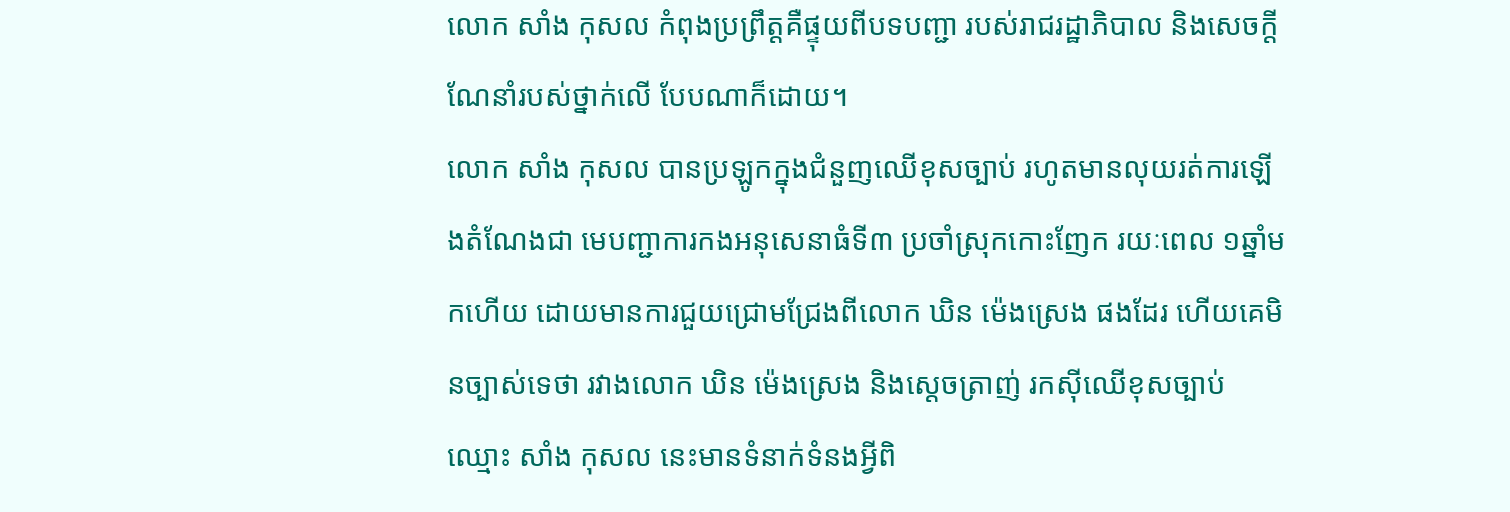លោក សាំង កុសល កំពុងប្រព្រឹត្តគឺផ្ទុយពីបទបញ្ជា របស់រាជរដ្ឋាភិបាល និងសេចក្តីណែនាំរបស់ថ្នាក់លើ បែបណាក៏ដោយ។
លោក សាំង កុសល បានប្រឡូកក្នុងជំនួញឈើខុសច្បាប់ រហូតមានលុយរត់ការឡើងតំណែងជា មេបញ្ជាការកងអនុសេនាធំទី៣ ប្រចាំស្រុកកោះញែក រយៈពេល ១ឆ្នាំមកហើយ ដោយមានការជួយជ្រោមជ្រែងពីលោក ឃិន ម៉េងស្រេង ផងដែរ ហើយគេមិនច្បាស់ទេថា រវាងលោក ឃិន ម៉េងស្រេង និងស្តេចត្រាញ់ រកស៊ីឈើខុសច្បាប់ឈ្មោះ សាំង កុសល នេះមានទំនាក់ទំនងអ្វីពិ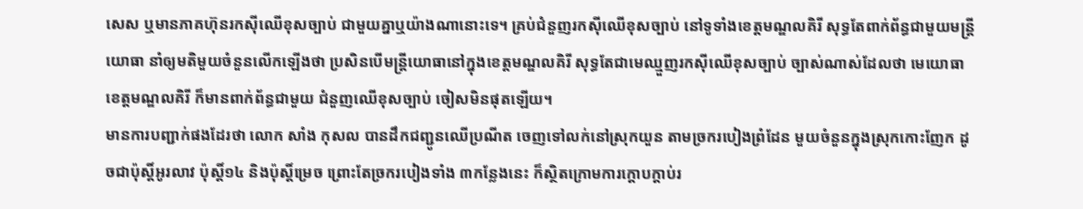សេស ឬមានភាគហ៊ុនរកស៊ីឈើខុសច្បាប់ ជាមួយគ្នាឬយ៉ាងណានោះទេ។ គ្រប់ជំនួញរកស៊ីឈើខុសច្បាប់ នៅទូទាំងខេត្តមណ្ឌលគិរី សុទ្ធតែពាក់ព័ន្ធជាមួយមន្ត្រីយោធា នាំឲ្យមតិមួយចំនួនលើកឡើងថា ប្រសិនបើមន្ត្រីយោធានៅក្នុងខេត្តមណ្ឌលគិរី សុទ្ធតែជាមេឈ្មួញរកស៊ីឈើខុសច្បាប់ ច្បាស់ណាស់ដែលថា មេយោធាខេត្តមណ្ឌលគិរី ក៏មានពាក់ព័ន្ធជាមួយ ជំនួញឈើខុសច្បាប់ ចៀសមិនផុតឡើយ។
មានការបញ្ជាក់ផងដែរថា លោក សាំង កុសល បានដឹកជញ្ជូនឈើប្រណីត ចេញទៅលក់នៅស្រុកយួន តាមច្រករបៀងព្រំដែន មួយចំនួនក្នុងស្រុកកោះញែក ដូចជាប៉ុស្តិ៍អូរលាវ ប៉ុស្តិ៍១៤ និងប៉ុស្តិ៍ម្រេច ព្រោះតែច្រករបៀងទាំង ៣កន្លែងនេះ ក៏ស្ថិតក្រោមការក្តោបក្តាប់រ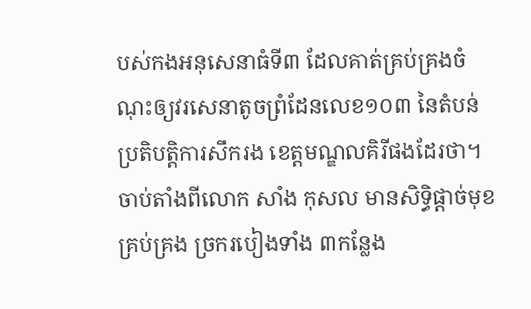បស់កងអនុសេនាធំទី៣ ដែលគាត់គ្រប់គ្រងចំណុះឲ្យវរសេនាតូចព្រំដែនលេខ១០៣ នៃតំបន់ប្រតិបត្តិការសឹករង ខេត្តមណ្ឌលគិរីផងដែរថា។ ចាប់តាំងពីលោក សាំង កុសល មានសិទ្ធិផ្តាច់មុខគ្រប់គ្រង ច្រករបៀងទាំង ៣កន្លែង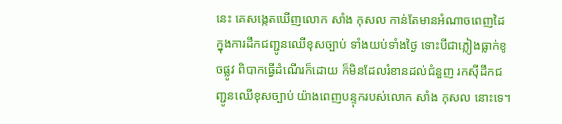នេះ គេសង្កេតឃើញលោក សាំង កុសល កាន់តែមានអំណាចពេញដៃ ក្នុងការដឹកជញ្ជូនឈើខុសច្បាប់ ទាំងយប់ទាំងថ្ងៃ ទោះបីជាភ្លៀងធ្លាក់ខូចផ្លូវ ពិបាកធ្វើដំណើរក៏ដោយ ក៏មិនដែលរំខានដល់ជំនួញ រកស៊ីដឹកជញ្ជូនឈើខុសច្បាប់ យ៉ាងពេញបន្ទុករបស់លោក សាំង កុសល នោះទេ។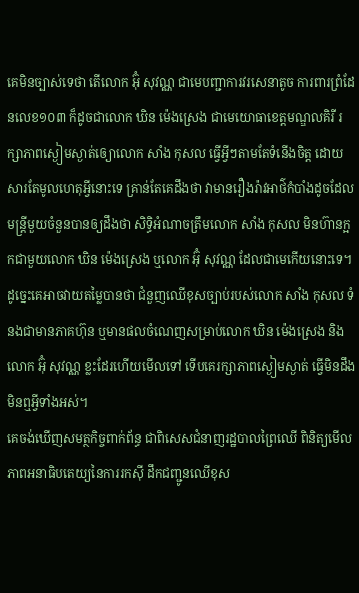គេមិនច្បាស់ទេថា តើលោក អ៊ុំ សុវណ្ណ ជាមេបញ្ជាការវរសេនាតូច ការពារព្រំដែនលេខ១០៣ ក៏ដូចជាលោក ឃិន ម៉េងស្រេង ជាមេយោធាខេត្តមណ្ឌលគិរី រក្សាភាពស្ងៀមស្ងាត់ឲ្យោលោក សាំង កុសល ធ្វើអ្វីៗតាមតែទំនើងចិត្ត ដោយសារតែមូលហេតុអ្វីនោះទេ គ្រាន់តែគេដឹងថា វាមានរឿងរ៉ាវអាថ៌កំបាំងដូចដែលមន្ត្រីមួយចំនួនបានឲ្យដឹងថា សិទ្ធិអំណាចត្រឹមលោក សាំង កុសល មិនហ៊ានក្អកជាមួយលោក ឃិន ម៉េងស្រេង ឬលោក អ៊ុំ សុវណ្ណ ដែលជាមេកើយនោះទេ។ ដូច្នេះគេអាចវាយតម្លៃបានថា ជំនួញឈើខុសច្បាប់របស់លោក សាំង កុសល ទំនងជាមានភាគហ៊ុន ឬមានផលចំណេញសម្រាប់លោក ឃិន ម៉េងស្រេង និងលោក អ៊ុំ សុវណ្ណ ខ្លះដែរហើយមើលទៅ ទើបគេរក្សាភាពស្ងៀមស្ងាត់ ធ្វើមិនដឹងមិនឮអ្វីទាំងអស់។
គេចង់ឃើញសមត្ថកិច្ចពាក់ព័ន្ធ ជាពិសេសជំនាញរដ្ឋបាលព្រៃឈើ ពិនិត្យមើលភាពអនាធិបតេយ្យនៃការរកស៊ី ដឹកជញ្ជូនឈើខុស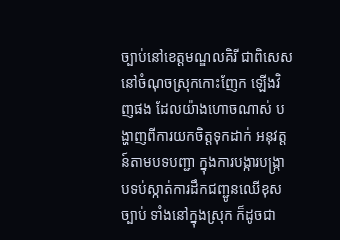ច្បាប់នៅខេត្តមណ្ឌលគិរី ជាពិសេសនៅចំណុចស្រុកកោះញែក ឡើងវិញផង ដែលយ៉ាងហោចណាស់ បង្ហាញពីការយកចិត្តទុកដាក់ អនុវត្តន៍តាមបទបញ្ជា ក្នុងការបង្ការបង្ក្រាបទប់ស្កាត់ការដឹកជញ្ជូនឈើខុសច្បាប់ ទាំងនៅក្នុងស្រុក ក៏ដូចជា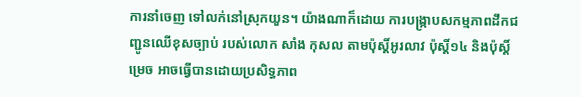ការនាំចេញ ទៅលក់នៅស្រុកយួន។ យ៉ាងណាក៏ដោយ ការបង្ក្រាបសកម្មភាពដឹកជញ្ជូនឈើខុសច្បាប់ របស់លោក សាំង កុសល តាមប៉ុស្តិ៍អូរលាវ ប៉ុស្តិ៍១៤ និងប៉ុស្តិ៍ម្រេច អាចធ្វើបានដោយប្រសិទ្ធភាព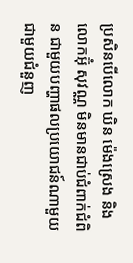ប្រសិនបើលោក ឃិន ម៉េងស្រេង និងលោកអ៊ុំ សុវណ្ណ មិនមានជាប់ជំពាក់ជំពិន ជាមួយបញ្ហាផលប្រយោជន៍ណាមួយ ជាមួយជំនួញ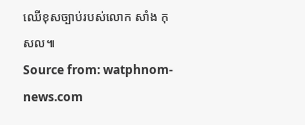ឈើខុសច្បាប់របស់លោក សាំង កុសល៕
Source from: watphnom-news.com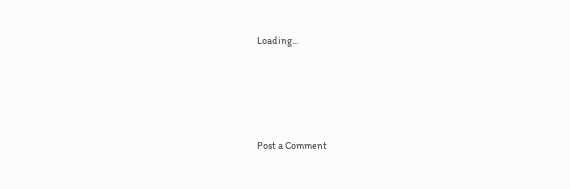Loading...




Post a Comment